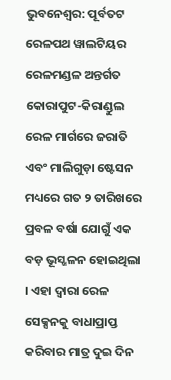ଭୁବନେଶ୍ବର: ପୂର୍ବତଟ ରେଳପଥ ୱାଲଟିୟର ରେଳମଣ୍ଡଳ ଅନ୍ତର୍ଗତ କୋରାପୁଟ-କିରାଣ୍ଡୁଲ ରେଳ ମାର୍ଗରେ ଜରାତି ଏବଂ ମାଲିଗୁଡ଼ା ଷ୍ଟେସନ ମଧ୍ୟରେ ଗତ ୨ ତାରିଖରେ ପ୍ରବଳ ବର୍ଷା ଯୋଗୁଁ ଏକ ବଡ଼ ଭୂସ୍ଖଳନ ହୋଇଥିଲା । ଏହା ଦ୍ୱାରା ରେଳ ସେକ୍ସନକୁ ବାଧାପ୍ରାପ୍ତ କରିବାର ମାତ୍ର ଦୁଇ ଦିନ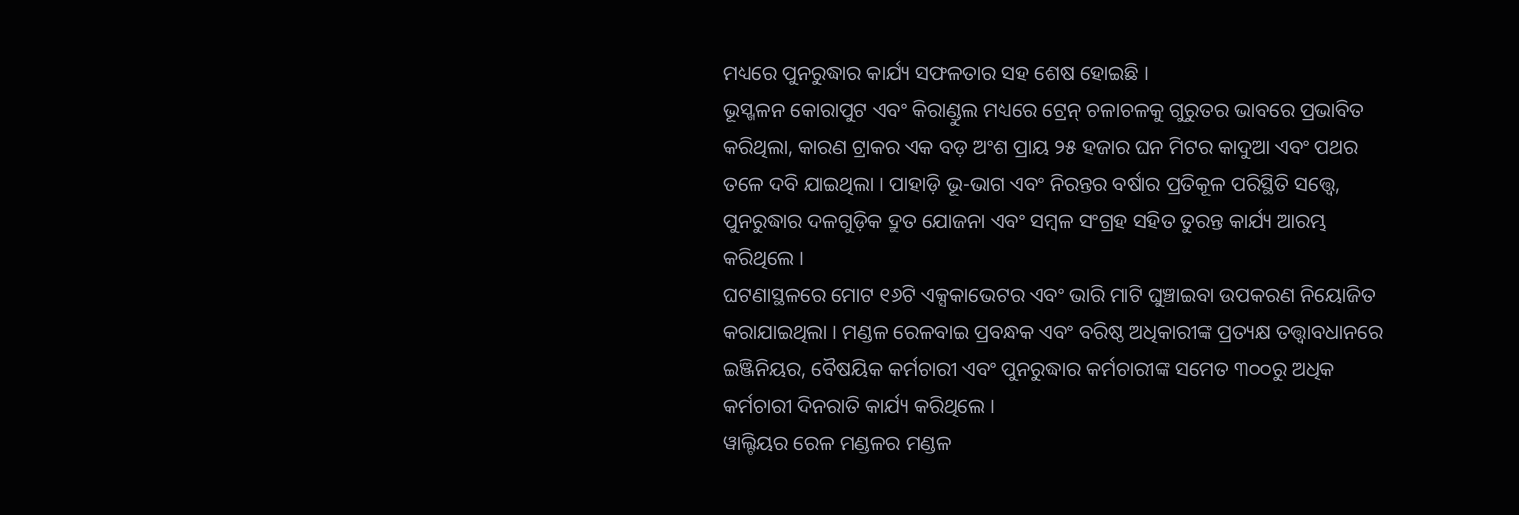ମଧ୍ୟରେ ପୁନରୁଦ୍ଧାର କାର୍ଯ୍ୟ ସଫଳତାର ସହ ଶେଷ ହୋଇଛି ।
ଭୂସ୍ଖଳନ କୋରାପୁଟ ଏବଂ କିରାଣ୍ଡୁଲ ମଧ୍ୟରେ ଟ୍ରେନ୍ ଚଳାଚଳକୁ ଗୁରୁତର ଭାବରେ ପ୍ରଭାବିତ କରିଥିଲା, କାରଣ ଟ୍ରାକର ଏକ ବଡ଼ ଅଂଶ ପ୍ରାୟ ୨୫ ହଜାର ଘନ ମିଟର କାଦୁଆ ଏବଂ ପଥର ତଳେ ଦବି ଯାଇଥିଲା । ପାହାଡ଼ି ଭୂ-ଭାଗ ଏବଂ ନିରନ୍ତର ବର୍ଷାର ପ୍ରତିକୂଳ ପରିସ୍ଥିତି ସତ୍ତ୍ୱେ, ପୁନରୁଦ୍ଧାର ଦଳଗୁଡ଼ିକ ଦ୍ରୁତ ଯୋଜନା ଏବଂ ସମ୍ବଳ ସଂଗ୍ରହ ସହିତ ତୁରନ୍ତ କାର୍ଯ୍ୟ ଆରମ୍ଭ କରିଥିଲେ ।
ଘଟଣାସ୍ଥଳରେ ମୋଟ ୧୬ଟି ଏକ୍ସକାଭେଟର ଏବଂ ଭାରି ମାଟି ଘୁଞ୍ଚାଇବା ଉପକରଣ ନିୟୋଜିତ କରାଯାଇଥିଲା । ମଣ୍ଡଳ ରେଳବାଇ ପ୍ରବନ୍ଧକ ଏବଂ ବରିଷ୍ଠ ଅଧିକାରୀଙ୍କ ପ୍ରତ୍ୟକ୍ଷ ତତ୍ତ୍ୱାବଧାନରେ ଇଞ୍ଜିନିୟର, ବୈଷୟିକ କର୍ମଚାରୀ ଏବଂ ପୁନରୁଦ୍ଧାର କର୍ମଚାରୀଙ୍କ ସମେତ ୩୦୦ରୁ ଅଧିକ କର୍ମଚାରୀ ଦିନରାତି କାର୍ଯ୍ୟ କରିଥିଲେ ।
ୱାଲ୍ଟିୟର ରେଳ ମଣ୍ଡଳର ମଣ୍ଡଳ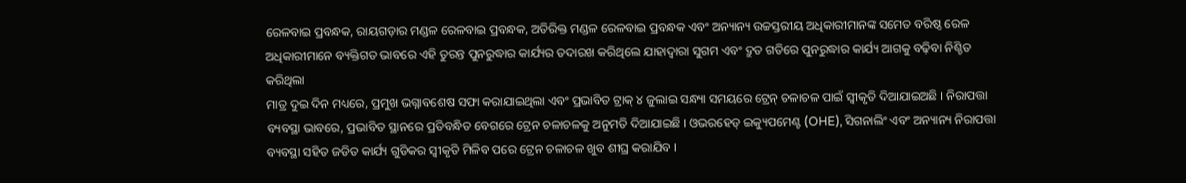ରେଳବାଇ ପ୍ରବନ୍ଧକ, ରାୟଗଡ଼ାର ମଣ୍ଡଳ ରେଳବାଇ ପ୍ରବନ୍ଧକ, ଅତିରିକ୍ତ ମଣ୍ଡଳ ରେଳବାଇ ପ୍ରବନ୍ଧକ ଏବଂ ଅନ୍ୟାନ୍ୟ ଉଚ୍ଚସ୍ତରୀୟ ଅଧିକାରୀମାନଙ୍କ ସମେତ ବରିଷ୍ଠ ରେଳ ଅଧିକାରୀମାନେ ବ୍ୟକ୍ତିଗତ ଭାବରେ ଏହି ତୁରନ୍ତ ପୁନରୁଦ୍ଧାର କାର୍ଯ୍ୟର ତଦାରଖ କରିଥିଲେ ଯାହାଦ୍ୱାରା ସୁଗମ ଏବଂ ଦ୍ରୁତ ଗତିରେ ପୁନରୁଦ୍ଧାର କାର୍ଯ୍ୟ ଆଗକୁ ବଢ଼ିବା ନିଶ୍ଚିତ କରିଥିଲା
ମାତ୍ର ଦୁଇ ଦିନ ମଧ୍ୟରେ, ପ୍ରମୁଖ ଭଗ୍ନାବଶେଷ ସଫା କରାଯାଇଥିଲା ଏବଂ ପ୍ରଭାବିତ ଟ୍ରାକ୍ ୪ ଜୁଲାଇ ସନ୍ଧ୍ୟା ସମୟରେ ଟ୍ରେନ୍ ଚଳାଚଳ ପାଇଁ ସ୍ୱୀକୃତି ଦିଆଯାଇଅଛି । ନିରାପତ୍ତା ବ୍ୟବସ୍ଥା ଭାବରେ, ପ୍ରଭାବିତ ସ୍ଥାନରେ ପ୍ରତିବନ୍ଧିତ ବେଗରେ ଟ୍ରେନ ଚଳାଚଳକୁ ଅନୁମତି ଦିଆଯାଇଛି । ଓଭରହେଡ୍ ଇକ୍ୟୁପମେଣ୍ଟ (OHE), ସିଗନାଲିଂ ଏବଂ ଅନ୍ୟାନ୍ୟ ନିରାପତ୍ତା ବ୍ୟବସ୍ଥା ସହିତ ଜଡିତ କାର୍ଯ୍ୟ ଗୁଡିକର ସ୍ୱୀକୃତି ମିଳିବ ପରେ ଟ୍ରେନ ଚଳାଚଳ ଖୁବ ଶୀଘ୍ର କରାଯିବ ।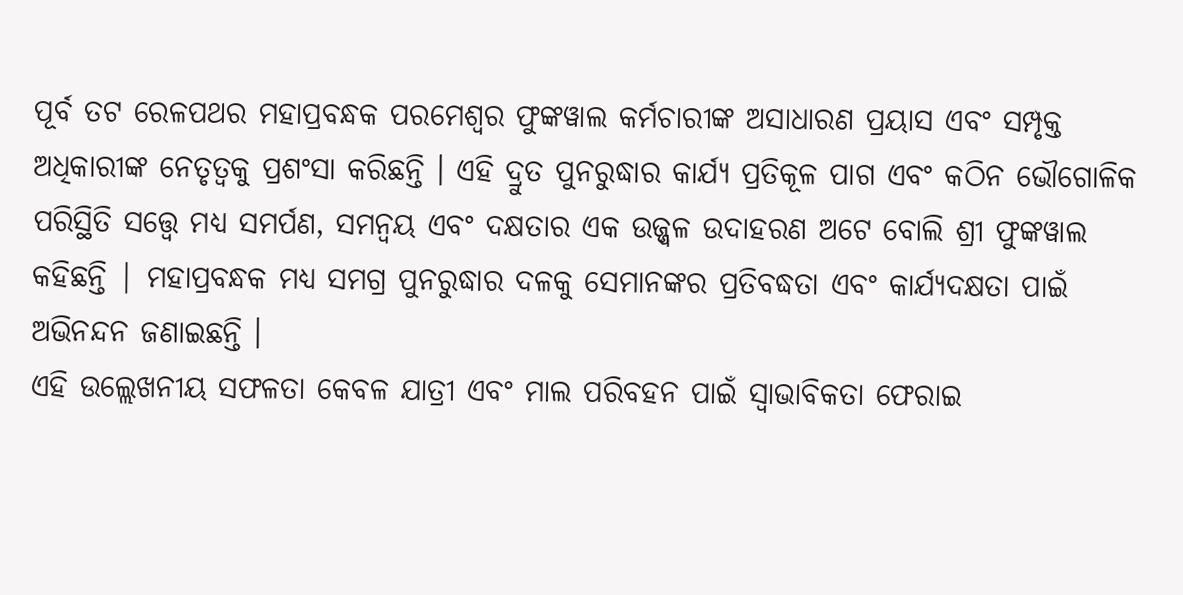ପୂର୍ବ ତଟ ରେଳପଥର ମହାପ୍ରବନ୍ଧକ ପରମେଶ୍ୱର ଫୁଙ୍କୱାଲ କର୍ମଚାରୀଙ୍କ ଅସାଧାରଣ ପ୍ରୟାସ ଏବଂ ସମ୍ପୃକ୍ତ ଅଧିକାରୀଙ୍କ ନେତୃତ୍ୱକୁ ପ୍ରଶଂସା କରିଛନ୍ତି । ଏହି ଦ୍ରୁତ ପୁନରୁଦ୍ଧାର କାର୍ଯ୍ୟ ପ୍ରତିକୂଳ ପାଗ ଏବଂ କଠିନ ଭୌଗୋଳିକ ପରିସ୍ଥିତି ସତ୍ତ୍ୱେ ମଧ୍ୟ ସମର୍ପଣ, ସମନ୍ୱୟ ଏବଂ ଦକ୍ଷତାର ଏକ ଉଜ୍ଜ୍ୱଳ ଉଦାହରଣ ଅଟେ ବୋଲି ଶ୍ରୀ ଫୁଙ୍କୱାଲ କହିଛନ୍ତି | ମହାପ୍ରବନ୍ଧକ ମଧ୍ୟ ସମଗ୍ର ପୁନରୁଦ୍ଧାର ଦଳକୁ ସେମାନଙ୍କର ପ୍ରତିବଦ୍ଧତା ଏବଂ କାର୍ଯ୍ୟଦକ୍ଷତା ପାଇଁ ଅଭିନନ୍ଦନ ଜଣାଇଛନ୍ତି ।
ଏହି ଉଲ୍ଲେଖନୀୟ ସଫଳତା କେବଳ ଯାତ୍ରୀ ଏବଂ ମାଲ ପରିବହନ ପାଇଁ ସ୍ୱାଭାବିକତା ଫେରାଇ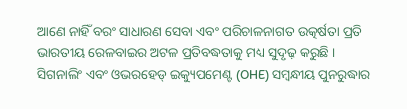ଆଣେ ନାହିଁ ବରଂ ସାଧାରଣ ସେବା ଏବଂ ପରିଚାଳନାଗତ ଉତ୍କର୍ଷତା ପ୍ରତି ଭାରତୀୟ ରେଳବାଇର ଅଟଳ ପ୍ରତିବଦ୍ଧତାକୁ ମଧ୍ୟ ସୁଦୃଢ଼ କରୁଛି ।
ସିଗନାଲିଂ ଏବଂ ଓଭରହେଡ୍ ଇକ୍ୟୁପମେଣ୍ଟ (OHE) ସମ୍ବନ୍ଧୀୟ ପୁନରୁଦ୍ଧାର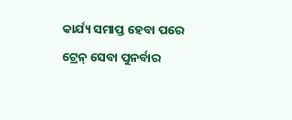କାର୍ଯ୍ୟ ସମାପ୍ତ ହେବା ପରେ ଟ୍ରେନ୍ ସେବା ପୁନର୍ବାର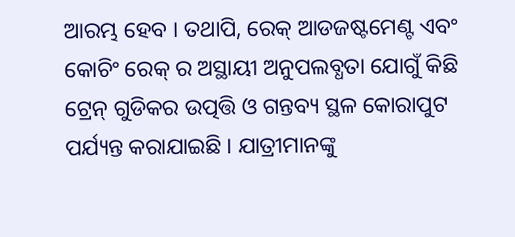ଆରମ୍ଭ ହେବ । ତଥାପି, ରେକ୍ ଆଡଜଷ୍ଟମେଣ୍ଟ ଏବଂ କୋଚିଂ ରେକ୍ ର ଅସ୍ଥାୟୀ ଅନୁପଲବ୍ଧତା ଯୋଗୁଁ କିଛି ଟ୍ରେନ୍ ଗୁଡିକର ଉତ୍ପତ୍ତି ଓ ଗନ୍ତବ୍ୟ ସ୍ଥଳ କୋରାପୁଟ ପର୍ଯ୍ୟନ୍ତ କରାଯାଇଛି । ଯାତ୍ରୀମାନଙ୍କୁ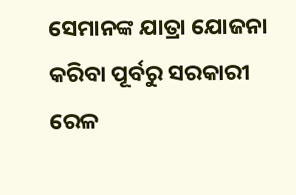ସେମାନଙ୍କ ଯାତ୍ରା ଯୋଜନା କରିବା ପୂର୍ବରୁ ସରକାରୀ ରେଳ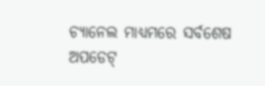ଚ୍ୟାନେଲ ମାଧ୍ୟମରେ ସର୍ବଶେଷ ଅପଡେଟ୍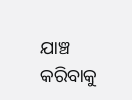ଯାଞ୍ଚ କରିବାକୁ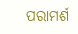ପରାମର୍ଶ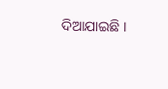ଦିଆଯାଇଛି ।